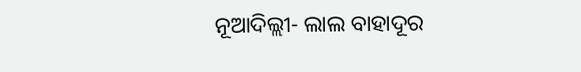ନୂଆଦିଲ୍ଲୀ- ଲାଲ ବାହାଦୂର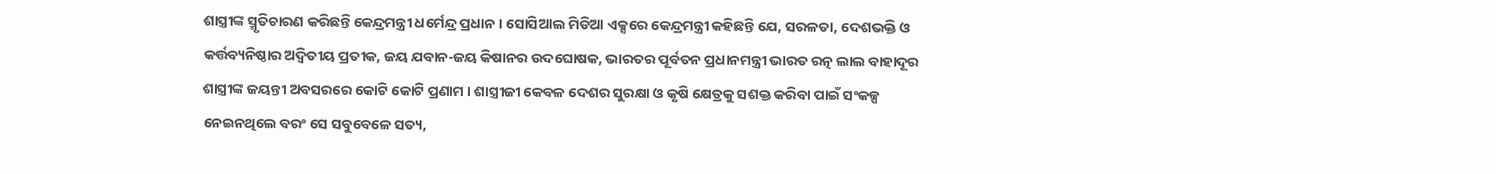ଶାସ୍ତ୍ରୀଙ୍କ ସ୍ମୃତିଚାରଣ କରିଛନ୍ତି କେନ୍ଦ୍ରମନ୍ତ୍ରୀ ଧର୍ମେନ୍ଦ୍ର ପ୍ରଧାନ । ସୋସିଆଲ ମିଡିଆ ଏକ୍ସରେ କେନ୍ଦ୍ରମନ୍ତ୍ରୀ କହିଛନ୍ତି ଯେ, ସରଳତା, ଦେଶଭକ୍ତି ଓ କର୍ତ୍ତବ୍ୟନିଷ୍ଠାର ଅଦ୍ୱିତୀୟ ପ୍ରତୀକ, ଜୟ ଯବାନ-ଜୟ କିଷାନର ଉଦଘୋଷକ, ଭାରତର ପୂର୍ବତନ ପ୍ରଧାନମନ୍ତ୍ରୀ ଭାରତ ରତ୍ନ ଲାଲ ବାହାଦୂର ଶାସ୍ତ୍ରୀଙ୍କ ଜୟନ୍ତୀ ଅବସରରେ କୋଟି କୋଟି ପ୍ରଣାମ । ଶାସ୍ତ୍ରୀଜୀ କେବଳ ଦେଶର ସୁରକ୍ଷା ଓ କୃଷି କ୍ଷେତ୍ରକୁ ସଶକ୍ତ କରିବା ପାଇଁ ସଂକଳ୍ପ ନେଇନଥିଲେ ବରଂ ସେ ସବୁବେଳେ ସତ୍ୟ,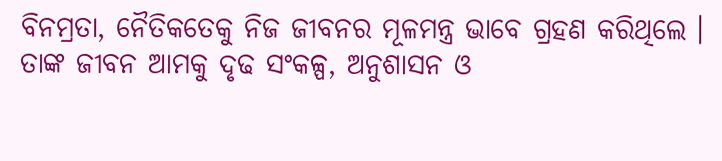ବିନମ୍ରତା, ନୈତିକତେକୁ ନିଜ ଜୀବନର ମୂଳମନ୍ତ୍ର ଭାବେ ଗ୍ରହଣ କରିଥିଲେ । ତାଙ୍କ ଜୀବନ ଆମକୁ ଦୃଢ ସଂକଳ୍ପ, ଅନୁଶାସନ ଓ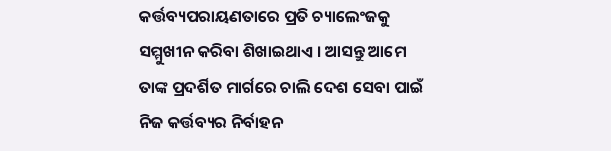କର୍ତ୍ତବ୍ୟପରାୟଣତାରେ ପ୍ରତି ଚ୍ୟାଲେଂଜକୁ ସମ୍ମୁଖୀନ କରିବା ଶିଖାଇଥାଏ । ଆସନ୍ତୁ ଆମେ ତାଙ୍କ ପ୍ରଦର୍ଶିତ ମାର୍ଗରେ ଚାଲି ଦେଶ ସେବା ପାଇଁ ନିଜ କର୍ତ୍ତବ୍ୟର ନିର୍ବାହନ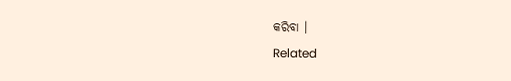କରିବା ।
Related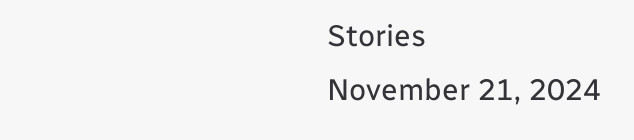Stories
November 21, 2024